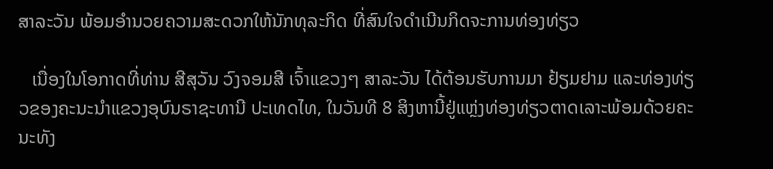ສາລະວັນ ພ້ອມອຳນວຍຄວາມສະດວກໃຫ້ນັກທຸລະກິດ ທີ່ສົນໃຈດຳເນີນກິດຈະການທ່ອງທ່ຽວ

   ເນື່ອງໃນໂອກາດທີ່ທ່ານ ສີສຸວັນ ວົງຈອມສີ ເຈົ້າແຂວງໆ ສາລະວັນ ໄດ້ຕ້ອນຮັບການມາ ຢ້ຽມຢາມ ແລະທ່ອງທ່ຽວຂອງຄະນະນຳແຂວງອຸບົນຣາຊະທານີ ປະເທດໄທ, ໃນວັນທີ 8 ສິງຫານີ້ຢູ່ແຫຼ່ງທ່ອງທ່ຽວຕາດເລາະພ້ອມດ້ວຍຄະນະທັງ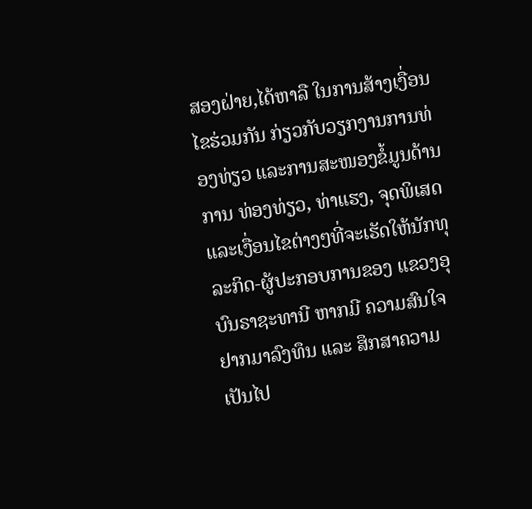ສອງຝ່າຍ,ໄດ້ຫາລື ໃນການສ້າງເງື່ອນໄຂຮ່ວມກັນ ກ່ຽວກັບວຽກງານການທ່ອງທ່ຽວ ແລະການສະໜອງຂໍ້ມູນດ້ານການ ທ່ອງທ່ຽວ, ທ່າແຮງ, ຈຸດພິເສດ ແລະເງື່ອນໄຂຕ່າງໆທີ່ຈະເຮັດໃຫ້ນັກທຸລະກິດ-ຜູ້ປະກອບການຂອງ ແຂວງອຸບົນຣາຊະທານີ ຫາກມີ ຄວາມສົນໃຈຢາກມາລົງທຶນ ແລະ ສຶກສາຄວາມເປັນໄປ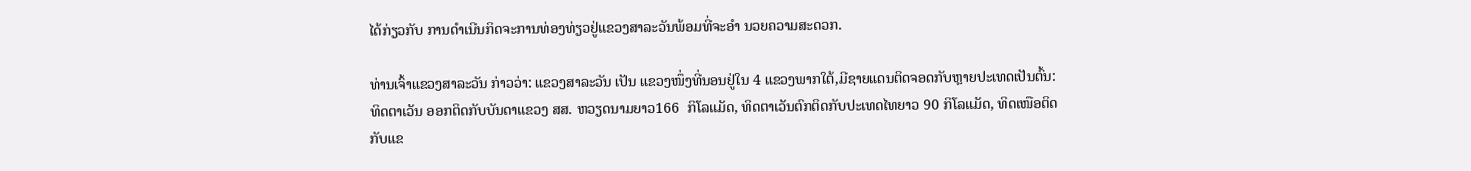ໄດ້ກ່ຽວກັບ ການດຳເນີນກິດຈະການທ່ອງທ່ຽວຢູ່ແຂວງສາລະວັນພ້ອມທີ່ຈະອຳ ນວຍຄວາມສະດວກ.

ທ່ານເຈົ້າແຂວງສາລະວັນ ກ່າວວ່າ: ແຂວງສາລະວັນ ເປັນ ແຂວງໜຶ່ງທີ່ນອນຢູ່ໃນ 4 ແຂວງພາກໃຕ້,ມີຊາຍແດນຕິດຈອດກັບຫຼາຍປະເທດເປັນຕົ້ນ: ທິດຕາເວັນ ອອກຕິດກັບບັນດາແຂວງ ສສ. ຫວຽດນາມຍາວ166  ກິໂລແມັດ, ທິດຕາເວັນຕົກຕິດກັບປະເທດໄທຍາວ 90 ກິໂລແມັດ, ທິດເໜືອຕິດ ກັບແຂ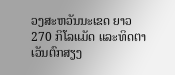ວງສະຫວັນນະເຂດ ຍາວ 270 ກິໂລແມັດ ແລະທິດຕາເວັນຕົກສຽງ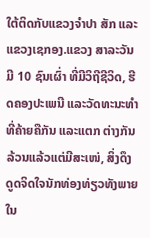ໃຕ້ຕິດກັບແຂວງຈຳປາ ສັກ ແລະແຂວງເຊກອງ.ແຂວງ ສາລະວັນ ມີ 10 ຊົນເຜົ່າ ທີ່ມີວິຖີຊີວິດ, ຮີດຄອງປະເພນີ ແລະວັດທະນະທຳທີ່ຄ້າຍຄືກັນ ແລະແຕກ ຕ່າງກັນລ້ວນແລ້ວແຕ່ມີສະເໜ່, ສິ່ງດຶງດູດຈິດໃຈນັກທ່ອງທ່ຽວທັງພາຍໃນ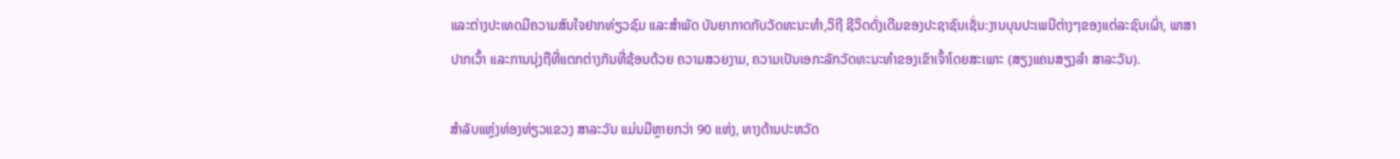ແລະຕ່າງປະເທດມີຄວາມສົນໃຈຢາກທ່ຽວຊົມ ແລະສຳພັດ ບັນຍາກາດກັບວັດທະນະທຳ,ວິຖີ ຊີວິດດັ່ງເດີມຂອງປະຊາຊົນເຊັ່ນ:ງານບຸນປະເພນີຕ່າງໆຂອງແຕ່ລະຊົນເຜົ່າ, ພາສາປາກເວົ້າ ແລະການນຸ່ງຖືທີ່ແຕກຕ່າງກັນທີ່ຊ້ອນດ້ວຍ ຄວາມສວຍງາມ, ຄວາມເປັນເອກະລັກວັດທະນະທຳຂອງເຂົາເຈົ້າໂດຍສະເພາະ (ສຽງແຄນສຽງລຳ ສາລະວັນ).

ສຳລັບແຫຼ່ງທ່ອງທ່ຽວແຂວງ ສາລະວັນ ແມ່ນມີຫຼາຍກວ່າ 90 ແຫ່ງ, ທາງດ້ານປະຫວັດ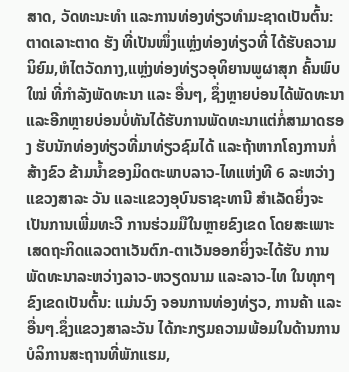ສາດ, ວັດທະນະທຳ ແລະການທ່ອງທ່ຽວທຳມະຊາດເປັນຕົ້ນ:ຕາດເລາະຕາດ ຮັງ ທີ່ເປັນໜຶ່ງແຫຼ່ງທ່ອງທ່ຽວທີ່ ໄດ້ຮັບຄວາມນິຍົມ,ຫໍໄຕວັດກາງ,ແຫຼ່ງທ່ອງທ່ຽວອຸທິຍານພູຜາສຸກ ຄົ້ນພົບໃໝ່ ທີ່ກຳລັງພັດທະນາ ແລະ ອື່ນໆ, ຊຶ່ງຫຼາຍບ່ອນໄດ້ພັດທະນາ ແລະອີກຫຼາຍບ່ອນບໍ່ທັນໄດ້ຮັບການພັດທະນາແຕ່ກໍ່ສາມາດຮອງ ຮັບນັກທ່ອງທ່ຽວທີ່ມາທ່ຽວຊົມໄດ້ ແລະຖ້າຫາກໂຄງການກໍ່ສ້າງຂົວ ຂ້າມນໍ້າຂອງມິດຕະພາບລາວ-ໄທແຫ່ງທີ 6 ລະຫວ່າງແຂວງສາລະ ວັນ ແລະແຂວງອຸບົນຣາຊະທານີ ສຳເລັດຍິ່ງຈະເປັນການເພີ່ມທະວີ ການຮ່ວມມືໃນຫຼາຍຂົງເຂດ ໂດຍສະເພາະເສດຖະກິດແລວຕາເວັນຕົກ-ຕາເວັນອອກຍິ່ງຈະໄດ້ຮັບ ການພັດທະນາລະຫວ່າງລາວ-ຫວຽດນາມ ແລະລາວ-ໄທ ໃນທຸກໆຂົງເຂດເປັນຕົ້ນ: ແມ່ນວົງ ຈອນການທ່ອງທ່ຽວ, ການຄ້າ ແລະ ອື່ນໆ.ຊຶ່ງແຂວງສາລະວັນ ໄດ້ກະກຽມຄວາມພ້ອມໃນດ້ານການບໍລິການສະຖານທີ່ພັກແຮມ,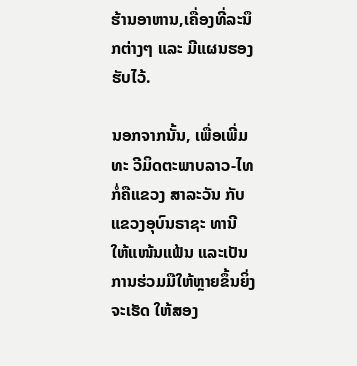ຮ້ານອາຫານ,ເຄື່ອງທີ່ລະນຶກຕ່າງໆ ແລະ ມີແຜນຮອງຮັບໄວ້.

ນອກຈາກນັ້ນ, ເພື່ອເພີ່ມທະ ວີມິດຕະພາບລາວ-ໄທ  ກໍ່ຄືແຂວງ ສາລະວັນ ກັບ ແຂວງອຸບົນຣາຊະ ທານີ ໃຫ້ແໜ້ນແຟ້ນ ແລະເປັນການຮ່ວມມືໃຫ້ຫຼາຍຂຶ້ນຍິ່ງຈະເຮັດ ໃຫ້ສອງ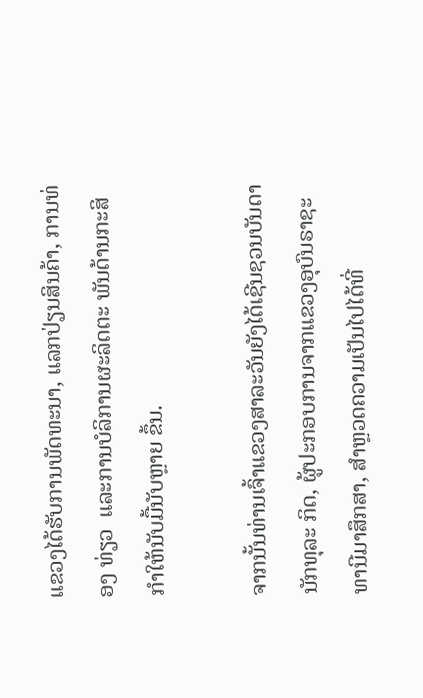ແຂວງໄດ້ຮັບການພັດທະນາ, ແລກປ່ຽນສິນຄ້າ, ການທ່ອງ ທ່ຽວ  ແລະການບໍລິການຜະລິດຕະ ພັນດ້ານກະສິກຳໃຫ້ນັບມື້ນັບຫຼາຍ ຂຶ້ນ.

ຈາກນັ້ນທ່ານເຈົ້າແຂວງສາລະວັນຍັງໄດ້ເຊີນຊວນບັນດານັກທຸລະ ກິດ, ຜູ້ປະກອບການຈາກແຂວງອຸບົນຣາຊະທານີມາສຶກສາ, ສຳຫຼວດຄວາມເປັນໄປໄດ້ທີ່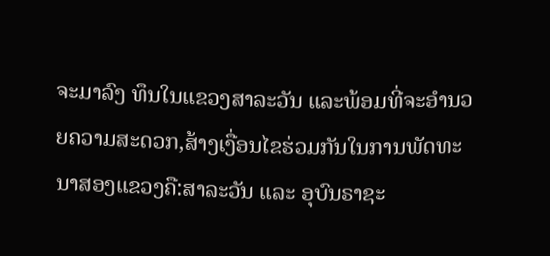ຈະມາລົງ ທຶນໃນແຂວງສາລະວັນ ແລະພ້ອມທີ່ຈະອຳນວຍຄວາມສະດວກ,ສ້າງເງື່ອນໄຂຮ່ວມກັນໃນການພັດທະນາສອງແຂວງຄື:ສາລະວັນ ແລະ ອຸບົນຣາຊະ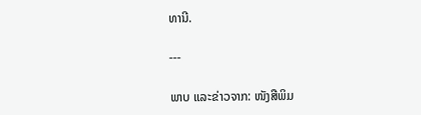ທານີ.

---

ພາບ ແລະຂ່າວຈາກ: ໜັງສືພິມ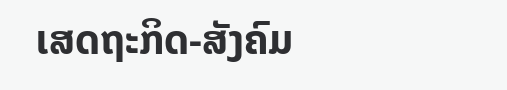ເສດຖະກິດ-ສັງຄົມ